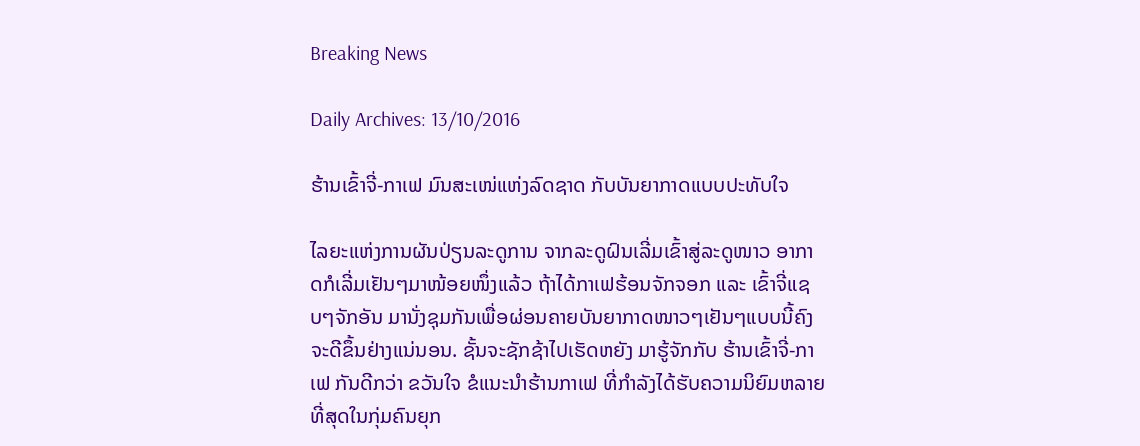Breaking News

Daily Archives: 13/10/2016

ຮ້ານເຂົ້າຈີ່-ກາເຟ ມົນສະເໜ່ແຫ່ງລົດຊາດ ກັບບັນຍາກາດແບບປະທັບໃຈ

ໄລຍະແຫ່ງການຜັນປ່ຽນລະດູການ ຈາກລະດູຝົນເລີ່ມເຂົ້າສູ່ລະດູໜາວ ອາກາດກໍເລີ່ມເຢັນໆມາໜ້ອຍໜຶ່ງແລ້ວ ຖ້າໄດ້ກາເຟຮ້ອນຈັກຈອກ ແລະ ເຂົ້າຈີ່ແຊບໆຈັກອັນ ມານັ່ງຊຸມກັນເພື່ອຜ່ອນຄາຍບັນຍາກາດໜາວໆເຢັນໆແບບນີ້ຄົງຈະດີຂຶ້ນຢ່າງແນ່ນອນ. ຊັ້ນຈະຊັກຊ້າໄປເຮັດຫຍັງ ມາຮູ້ຈັກກັບ ຮ້ານເຂົ້າຈີ່-ກາເຟ ກັນດີກວ່າ ຂວັນໃຈ ຂໍແນະນໍາຮ້ານກາເຟ ທີ່ກຳລັງໄດ້ຮັບຄວາມນິຍົມຫລາຍທີ່ສຸດໃນກຸ່ມຄົນຍຸກ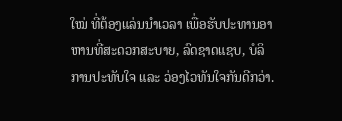ໃໝ່ ທີ່ຕ້ອງແລ່ນນຳເວລາ ເພື່ອຮັບປະທານອາຫານທີ່ສະດວກສະບາຍ, ລົດຊາດແຊບ, ບໍລິການປະທັບໃຈ ແລະ ວ່ອງໄວທັນໃຈກັນດີກວ່າ.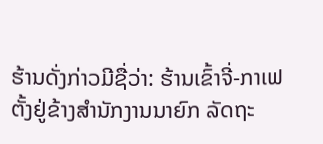ຮ້ານດັ່ງກ່າວມີຊື່ວ່າ: ຮ້ານເຂົ້າຈີ່-ກາເຟ ຕັ້ງຢູ່ຂ້າງສໍານັກງານນາຍົກ ລັດຖະ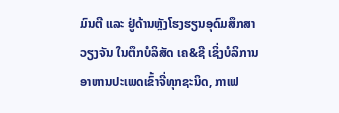ມົນຕີ ແລະ ຢູ່ດ້ານຫຼັງໂຮງຮຽນອຸດົມສຶກສາວຽງຈັນ ໃນຕຶກບໍລິສັດ ເຄ&ຊີ ເຊິ່ງບໍລິການອາຫານປະເພດເຂົ້າຈີ່ທຸກຊະນິດ, ກາເຟ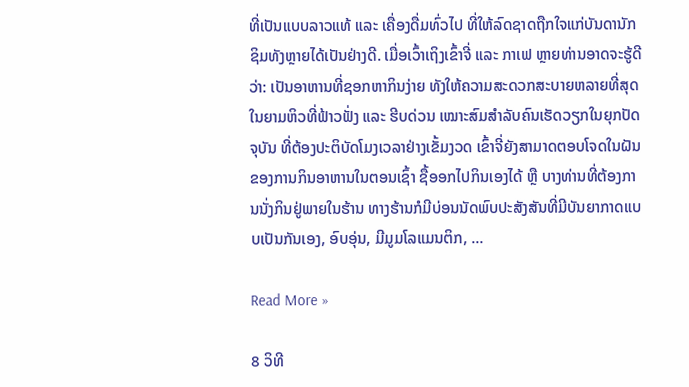ທີ່ເປັນແບບລາວແທ້ ແລະ ເຄື່ອງດື່ມທົ່ວໄປ ທີ່ໃຫ້ລົດຊາດຖືກໃຈແກ່ບັນດານັກຊິມທັງຫຼາຍໄດ້ເປັນຢ່າງດີ. ເມື່ອເວົ້າເຖິງເຂົ້າຈີ່ ແລະ ກາເຟ ຫຼາຍທ່ານອາດຈະຮູ້ດີວ່າ: ເປັນອາຫານທີ່ຊອກຫາກິນງ່າຍ ທັງໃຫ້ຄວາມສະດວກສະບາຍຫລາຍທີ່ສຸດໃນຍາມຫິວທີ່ຟ້າວຟັ່ງ ແລະ ຮີບດ່ວນ ເໝາະສົມສໍາລັບຄົນເຮັດວຽກໃນຍຸກປັດຈຸບັນ ທີ່ຕ້ອງປະຕິບັດໂມງເວລາຢ່າງເຂັ້ມງວດ ເຂົ້າຈີ່ຍັງສາມາດຕອບໂຈດໃນຝັນຂອງການກິນອາຫານໃນຕອນເຊົ້າ ຊື້ອອກໄປກິນເອງໄດ້ ຫຼື ບາງທ່ານທີ່ຕ້ອງການນັ່ງກິນຢູ່ພາຍໃນຮ້ານ ທາງຮ້ານກໍມີບ່ອນນັດພົບປະສັງສັນທີ່ມີບັນຍາກາດແບບເປັນກັນເອງ, ອົບອຸ່ນ, ມີມູມໂລແມນຕິກ, …

Read More »

8 ວິທີ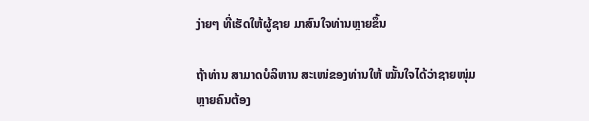ງ່າຍໆ ທີ່ເຮັດໃຫ້ຜູ້ຊາຍ ມາສົນໃຈທ່ານຫຼາຍຂຶ້ນ

ຖ້າທ່ານ ສາມາດບໍລິຫານ ສະເໜ່ຂອງທ່ານໃຫ້ ໝັ້ນໃຈໄດ້ວ່າຊາຍໜຸ່ມຫຼາຍຄົນຕ້ອງ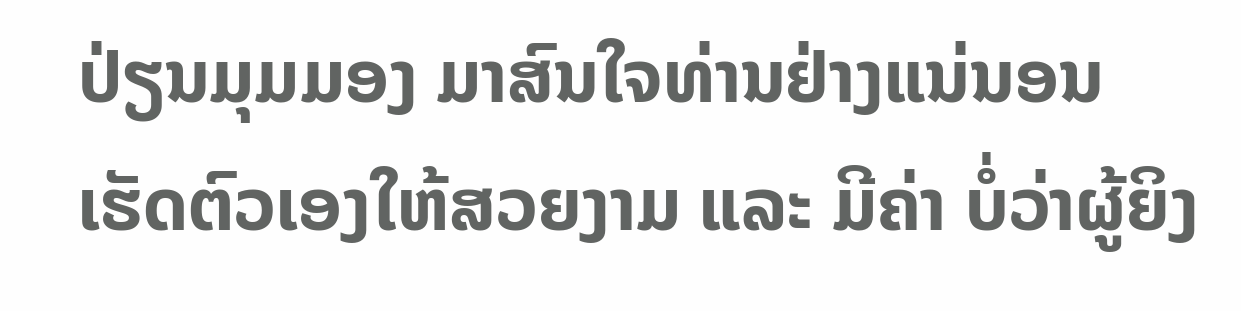ປ່ຽນມຸມມອງ ມາສົນໃຈທ່ານຢ່າງແນ່ນອນ ເຮັດຕົວເອງໃຫ້ສວຍງາມ ແລະ ມີຄ່າ ບໍ່ວ່າຜູ້ຍິງ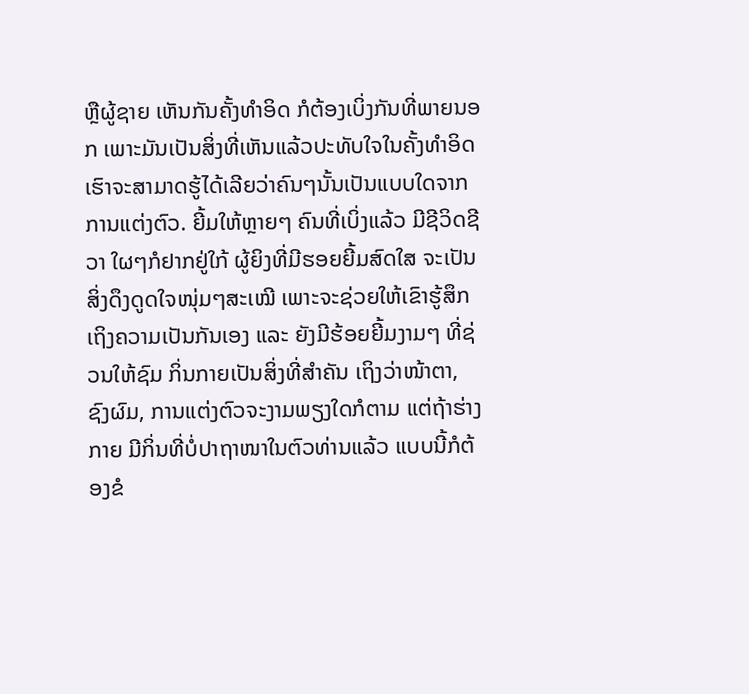ຫຼືຜູ້ຊາຍ ເຫັນກັນຄັ້ງທຳອິດ ກໍຕ້ອງເບິ່ງກັນທີ່ພາຍນອກ ເພາະມັນເປັນສິ່ງທີ່ເຫັນແລ້ວປະທັບໃຈໃນຄັ້ງທຳອິດ ເຮົາຈະສາມາດຮູ້ໄດ້ເລີຍວ່າຄົນໆນັ້ນເປັນແບບໃດຈາກການແຕ່ງຕົວ. ຍີ້ມໃຫ້ຫຼາຍໆ ຄົນທີ່ເບິ່ງແລ້ວ ມີຊີວິດຊີວາ ໃຜໆກໍຢາກຢູ່ໃກ້ ຜູ້ຍິງທີ່ມີຮອຍຍີ້ມສົດໃສ ຈະເປັນສິ່ງດຶງດູດໃຈໜຸ່ມໆສະເໝີ ເພາະຈະຊ່ວຍໃຫ້ເຂົາຮູ້ສຶກເຖິງຄວາມເປັນກັນເອງ ແລະ ຍັງມີຮ້ອຍຍີ້ມງາມໆ ທີ່ຊ່ວນໃຫ້ຊົມ ກິ່ນກາຍເປັນສິ່ງທີ່ສໍາຄັນ ເຖິງວ່າໜ້າຕາ, ຊົງຜົມ, ການແຕ່ງຕົວຈະງາມພຽງໃດກໍຕາມ ແຕ່ຖ້າຮ່າງກາຍ ມີກິ່ນທີ່ບໍ່ປາຖາໜາໃນຕົວທ່ານແລ້ວ ແບບນີ້ກໍຕ້ອງຂໍ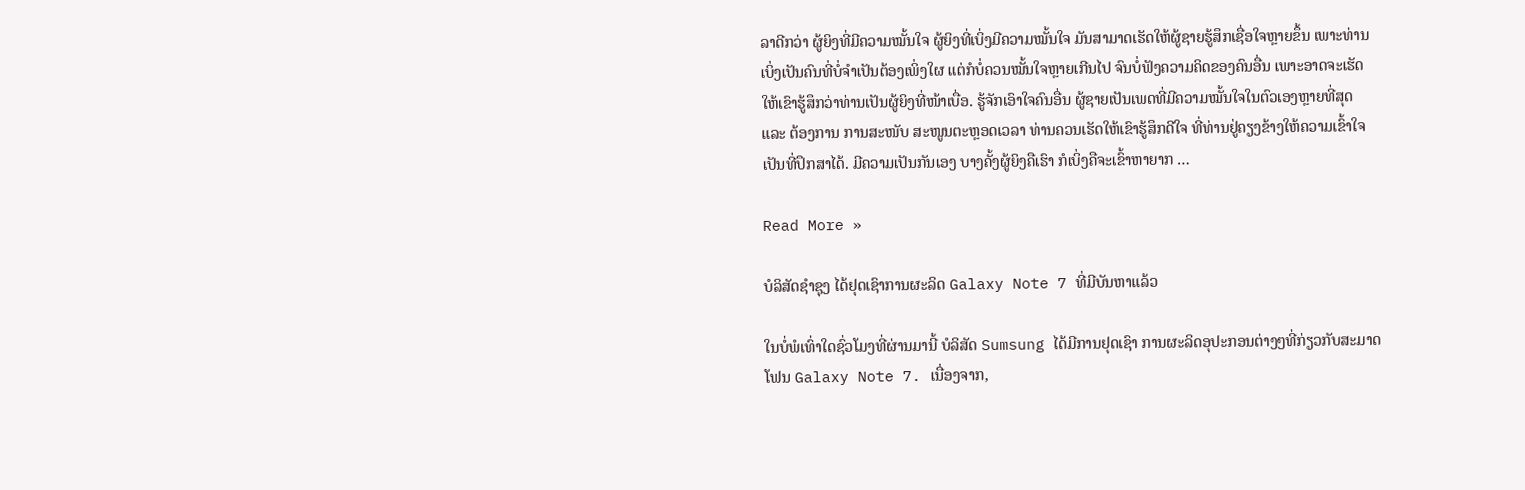ລາດີກວ່າ ຜູ້ຍິງທີ່ມີຄວາມໝັ້ນໃຈ ຜູ້ຍິງທີ່ເບິ່ງມີຄວາມໝັ້ນໃຈ ມັນສາມາດເຮັດໃຫ້ຜູ້ຊາຍຮູ້ສຶກເຊື່ອໃຈຫຼາຍຂຶ້ນ ເພາະທ່ານເບິ່ງເປັນຄົນທີ່ບໍ່ຈໍາເປັນຕ້ອງເພິ່ງໃຜ ແຕ່ກໍບໍ່ຄວນໝັ້ນໃຈຫຼາຍເກີນໄປ ຈົນບໍ່ຟັງຄວາມຄິດຂອງຄົນອື່ນ ເພາະອາດຈະເຮັດໃຫ້ເຂົາຮູ້ສຶກວ່າທ່ານເປັນຜູ້ຍິງທີ່ໜ້າເບື່ອ. ຮູ້ຈັກເອົາໃຈຄົນອື່ນ ຜູ້ຊາຍເປັນເພດທີ່ມີຄວາມໝັ້ນໃຈໃນຕົວເອງຫຼາຍທີ່ສຸດ ແລະ ຕ້ອງການ ການສະໜັບ ສະໜູນຕະຫຼອດເວລາ ທ່ານຄວນເຮັດໃຫ້ເຂົາຮູ້ສຶກດີໃຈ ທີ່ທ່ານຢູ່ຄຽງຂ້າງໃຫ້ຄວາມເຂົ້າໃຈ ເປັນທີ່ປຶກສາໄດ້. ມີຄວາມເປັນກັນເອງ ບາງຄັ້ງຜູ້ຍິງຄືເຮົາ ກໍເບິ່ງຄືຈະເຂົ້າຫາຍາກ …

Read More »

ບໍລິສັດຊຳຊຸງ ໄດ້ຢຸດເຊົາການຜະລິດ Galaxy Note 7 ທີ່ມີບັນຫາແລ້ວ

ໃນບໍ່ພໍເທົ່າໃດຊົ່ວໂມງທີ່ຜ່ານມານີ້ ບໍລິສັດ Sumsung ໄດ້ມີການຢຸດເຊົາ ການຜະລິດອຸປະກອນຕ່າງໆທີ່ກ່ຽວກັບສະມາດໂຟນ Galaxy Note 7. ເນື່ອງຈາກ,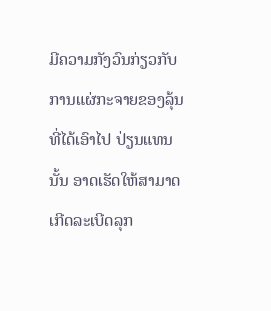ມີຄວາມກັງວົນກ່ຽວກັບ ການແຜ່ກະຈາຍຂອງລຸ້ນ ທີ່ໄດ້ເອົາໄປ ປ່ຽນແທນນັ້ນ ອາດເຮັດໃຫ້ສາມາດເກີດລະເບີດລຸກ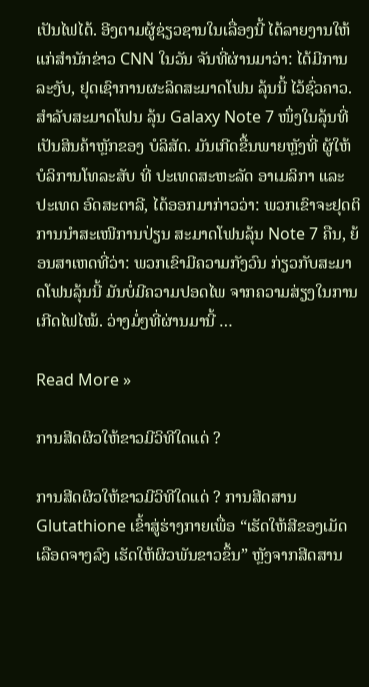ເປັນໄຟໄດ້. ອີງຕາມຜູ້ຊ່ຽວຊານໃນເລື່ອງນີ້ ໄດ້ລາຍງານໃຫ້ແກ່ສຳນັກຂ່າວ CNN ໃນວັນ ຈັນທີ່ຜ່ານມາວ່າ: ໄດ້ມີການລະງັບ, ຢຸດເຊົາການຜະລິດສະມາດໂຟນ ລຸ້ນນີ້ ໄວ້ຊົ່ວຄາວ. ສຳລັບສະມາດໂຟນ ລຸ້ນ Galaxy Note 7 ໜຶ່ງໃນລຸ້ນທີ່ເປັນສິນຄ້າຫຼັກຂອງ ບໍລິສັດ. ມັນເກີດຂື້ນພາຍຫຼັງທີ່ ຜູ້ໃຫ້ບໍລິການໂທລະສັບ ທີ່ ປະເທດສະຫະລັດ ອາເມລິກາ ແລະ ປະເທດ ອົດສະຕາລີ, ໄດ້ອອກມາກ່າວວ່າ: ພວກເຂົາຈະຢຸດຕິການນຳສະເໜີການປ່ຽນ ສະມາດໂຟນລຸ້ນ Note 7 ຄືນ, ຍ້ອນສາເຫດທີ່ວ່າ: ພວກເຂົາມີຄວາມກັງວົນ ກ່ຽວກັບສະມາດໂຟນລຸ້ນນີ້ ມັນບໍ່ມີຄວາມປອດໄພ ຈາກຄວາມສ່ຽງໃນການເກີດໄຟໄໝ້. ວ່າງມໍ່ໆທີ່ຜ່ານມານີ້ …

Read More »

ການສີດຜິວໃຫ້ຂາວມີວິທີໃດແດ່ ?

ການສີດຜິວໃຫ້ຂາວມີວິທີໃດແດ່ ? ການສີດສານ Glutathione ເຂົ້າສູ່ຮ່າງກາຍເພື່ອ “ເຮັດໃຫ້ສີຂອງເມັດເລືອດຈາງລົງ ເຮັດໃຫ້ຜິວພັນຂາວຂຶ້ນ” ຫຼັງຈາກສີດສານ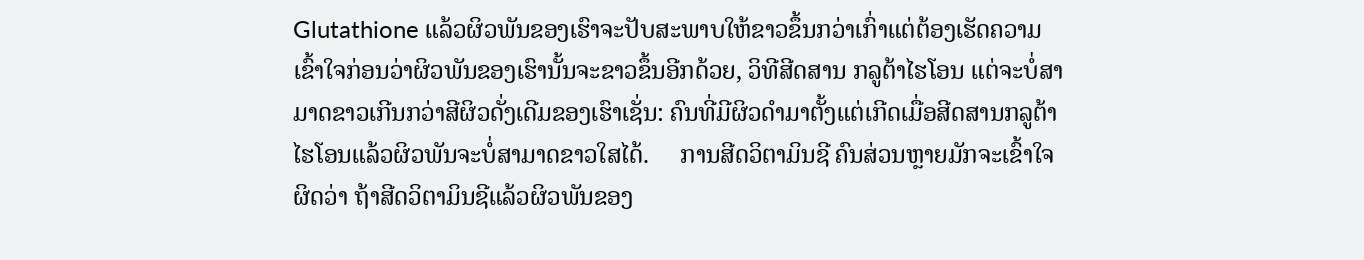Glutathione ແລ້ວຜິວພັນຂອງເຮົາຈະປັບສະພາບໃຫ້ຂາວຂຶ້ນກວ່າເກົ່າແຕ່ຕ້ອງເຮັດຄວາມເຂົ້າໃຈກ່ອນວ່າຜິວພັນຂອງເຮົານັ້ນຈະຂາວຂຶ້ນອີກດ້ວຍ, ວິທີສີດສານ ກລູຕ້າໄຮໂອນ ແຕ່ຈະບໍ່ສາມາດຂາວເກີນກວ່າສີຜິວດັ່ງເດີມຂອງເຮົາເຊັ່ນ: ຄົນທີ່ມີຜິວດໍາມາຕັ້ງແຕ່ເກີດເມື່ອສີດສານກລູຕ້າໄຮໂອນແລ້ວຜິວພັນຈະບໍ່ສາມາດຂາວໃສໄດ້.     ການສີດວິຕາມິນຊີ ຄົນສ່ວນຫຼາຍມັກຈະເຂົ້າໃຈຜິດວ່າ ຖ້າສີດວິຕາມິນຊີແລ້ວຜິວພັນຂອງ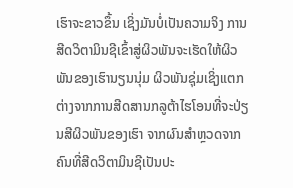ເຮົາຈະຂາວຂຶ້ນ ເຊິ່ງມັນບໍ່ເປັນຄວາມຈິງ ການສີດວິຕາມິນຊີເຂົ້າສູ່ຜິວພັນຈະເຮັດໃຫ້ຜິວພັນຂອງເຮົານຽນນຸ່ມ ຜິວພັນຊຸ່ມເຊິ່ງແຕກຕ່າງຈາກການສີດສານກລູຕ້າໄຮໂອນທີ່ຈະປ່ຽນສີຜິວພັນຂອງເຮົາ ຈາກຜົນສໍາຫຼວດຈາກຄົນທີ່ສີດວິຕາມິນຊີເປັນປະ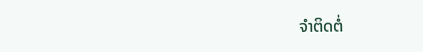ຈໍາຕິດຕໍ່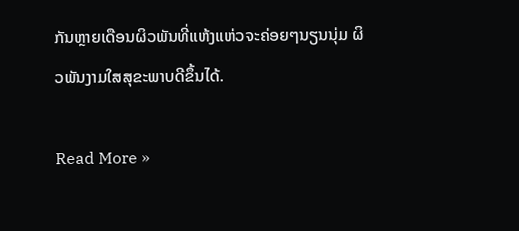ກັນຫຼາຍເດືອນຜິວພັນທີ່ແຫ້ງແຫ່ວຈະຄ່ອຍໆນຽນນຸ່ມ ຜິວພັນງາມໃສສຸຂະພາບດີຂຶ້ນໄດ້.

Read More »